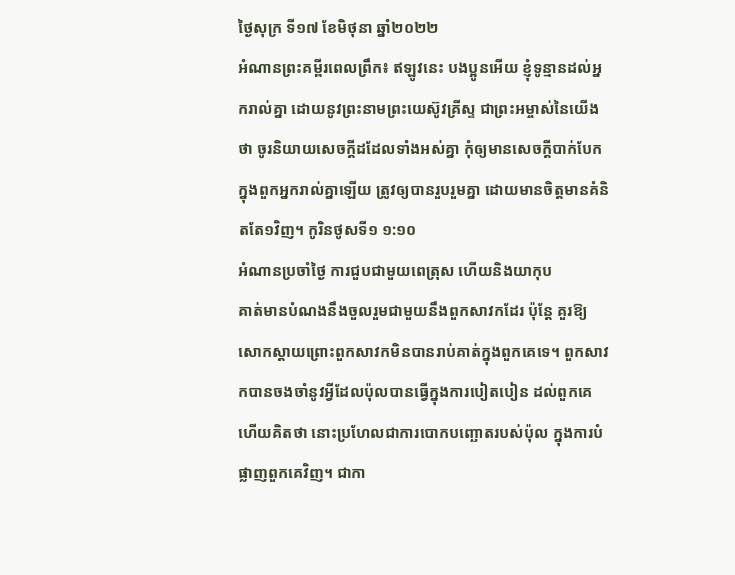ថ្ងៃសុក្រ ទី១៧ ខែមិថុនា ឆ្នាំ២០២២
អំណានព្រះគម្ពីរពេលព្រឹក៖ ឥឡូវនេះ បងប្អូនអើយ ខ្ញុំទូន្មានដល់អ្នករាល់គ្នា ដោយនូវព្រះនាមព្រះយេស៊ូវគ្រីស្ទ ជាព្រះអម្ចាស់នៃយើងថា ចូរនិយាយសេចក្តីដដែលទាំងអស់គ្នា កុំឲ្យមានសេចក្តីបាក់បែកក្នុងពួកអ្នករាល់គ្នាឡើយ ត្រូវឲ្យបានរួបរួមគ្នា ដោយមានចិត្តមានគំនិតតែ១វិញ។ កូរិនថូសទី១ ១:១០
អំណានប្រចាំថ្ងៃ ការជួបជាមួយពេត្រុស ហើយនិងយាកុប
គាត់មានបំណងនឹងចួលរួមជាមួយនឹងពួកសាវកដែរ ប៉ុន្តែ គួរឱ្យ សោកស្តាយព្រោះពួកសាវកមិនបានរាប់គាត់ក្នុងពួកគេទេ។ ពួកសាវកបានចងចាំនូវអ្វីដែលប៉ុលបានធ្វើក្នុងការបៀតបៀន ដល់ពួកគេ ហើយគិតថា នោះប្រហែលជាការបោកបញ្ឆោតរបស់ប៉ុល ក្នុងការបំផ្លាញពួកគេវិញ។ ជាកា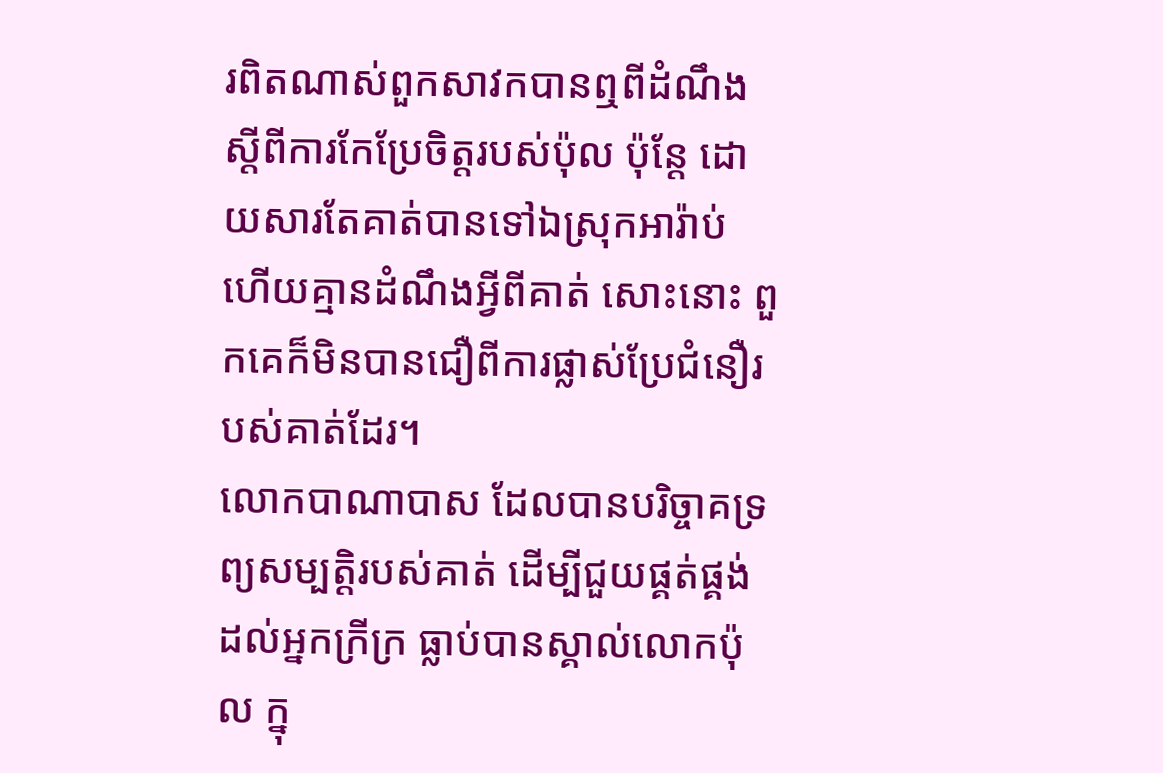រពិតណាស់ពួកសាវកបានឮពីដំណឹងស្តីពីការកែប្រែចិត្តរបស់ប៉ុល ប៉ុន្តែ ដោយសារតែគាត់បានទៅឯស្រុកអារ៉ាប់ ហើយគ្មានដំណឹងអ្វីពីគាត់ សោះនោះ ពួកគេក៏មិនបានជឿពីការផ្លាស់ប្រែជំនឿរបស់គាត់ដែរ។
លោកបាណាបាស ដែលបានបរិច្ចាគទ្រព្យសម្បត្តិរបស់គាត់ ដើម្បីជួយផ្គត់ផ្គង់ដល់អ្នកក្រីក្រ ធ្លាប់បានស្គាល់លោកប៉ុល ក្នុ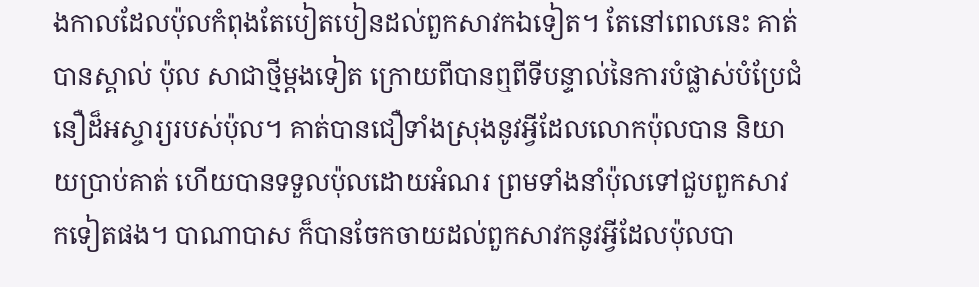ងកាលដែលប៉ុលកំពុងតែបៀតបៀនដល់ពួកសាវកឯទៀត។ តែនៅពេលនេះ គាត់បានស្គាល់ ប៉ុល សាជាថ្មីម្តងទៀត ក្រោយពីបានឮពីទីបន្ទាល់នៃការបំផ្លាស់បំប្រែជំនឿដ៏អស្ចារ្យរបស់ប៉ុល។ គាត់បានជឿទាំងស្រុងនូវអ្វីដែលលោកប៉ុលបាន និយាយប្រាប់គាត់ ហើយបានទទួលប៉ុលដោយអំណរ ព្រមទាំងនាំប៉ុលទៅជួបពួកសាវកទៀតផង។ បាណាបាស ក៏បានចែកចាយដល់ពួកសាវកនូវអ្វីដែលប៉ុលបា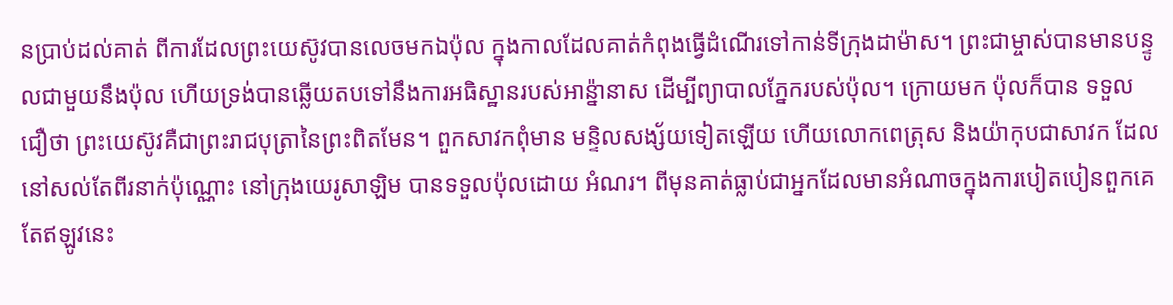នប្រាប់ដល់គាត់ ពីការដែលព្រះយេស៊ូវបានលេចមកឯប៉ុល ក្នុងកាលដែលគាត់កំពុងធ្វើដំណើរទៅកាន់ទីក្រុងដាម៉ាស។ ព្រះជាម្ចាស់បានមានបន្ទូលជាមួយនឹងប៉ុល ហើយទ្រង់បានឆ្លើយតបទៅនឹងការអធិស្ឋានរបស់អាន៉្នានាស ដើម្បីព្យាបាលភ្នែករបស់ប៉ុល។ ក្រោយមក ប៉ុលក៏បាន ទទួលជឿថា ព្រះយេស៊ូវគឺជាព្រះរាជបុត្រានៃព្រះពិតមែន។ ពួកសាវកពុំមាន មន្ទិលសង្ស័យទៀតឡើយ ហើយលោកពេត្រុស និងយ៉ាកុបជាសាវក ដែល នៅសល់តែពីរនាក់ប៉ុណ្ណោះ នៅក្រុងយេរូសាឡិម បានទទួលប៉ុលដោយ អំណរ។ ពីមុនគាត់ធ្លាប់ជាអ្នកដែលមានអំណាចក្នុងការបៀតបៀនពួកគេ តែឥឡូវនេះ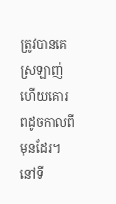ត្រូវបានគេស្រឡាញ់ ហើយគោរពដូចកាលពីមុនដែរ។ នៅទី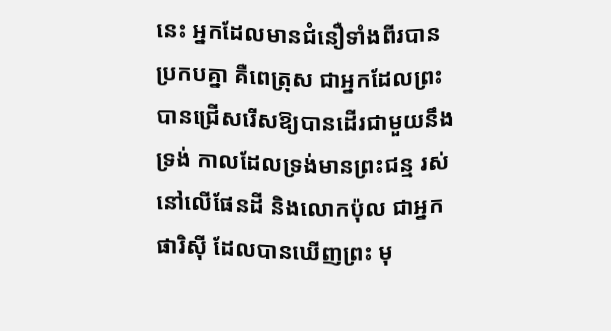នេះ អ្នកដែលមានជំនឿទាំងពីរបានប្រកបគ្នា គឺពេត្រុស ជាអ្នកដែលព្រះបានជ្រើសរើសឱ្យបានដើរជាមួយនឹងទ្រង់ កាលដែលទ្រង់មានព្រះជន្ម រស់ នៅលើផែនដី និងលោកប៉ុល ជាអ្នកផារិស៊ី ដែលបានឃើញព្រះ មុ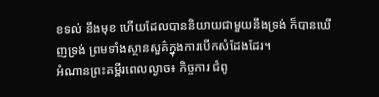ខទល់ នឹងមុខ ហើយដែលបាននិយាយជាមួយនឹងទ្រង់ ក៏បានឃើញទ្រង់ ព្រមទាំងស្ថានសួគ៌ក្នុងការបើកសំដែងដែរ។
អំណានព្រះគម្ពីរពេលល្ងាច៖ កិច្ចការ ជំពូ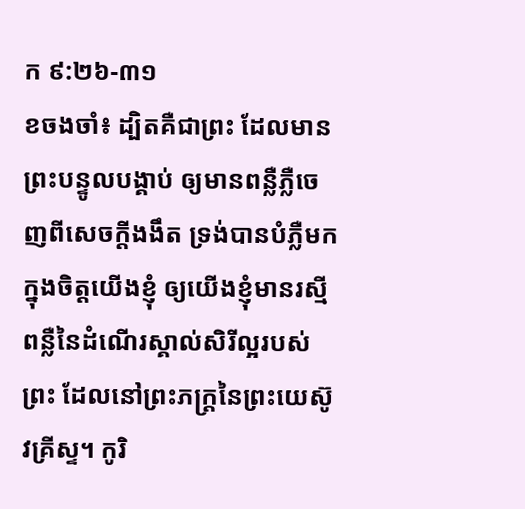ក ៩:២៦-៣១
ខចងចាំ៖ ដ្បិតគឺជាព្រះ ដែលមានព្រះបន្ទូលបង្គាប់ ឲ្យមានពន្លឺភ្លឺចេញពីសេចក្តីងងឹត ទ្រង់បានបំភ្លឺមកក្នុងចិត្តយើងខ្ញុំ ឲ្យយើងខ្ញុំមានរស្មីពន្លឺនៃដំណើរស្គាល់សិរីល្អរបស់ព្រះ ដែលនៅព្រះភក្ត្រនៃព្រះយេស៊ូវគ្រីស្ទ។ កូរិ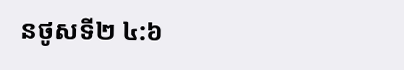នថូសទី២ ៤:៦